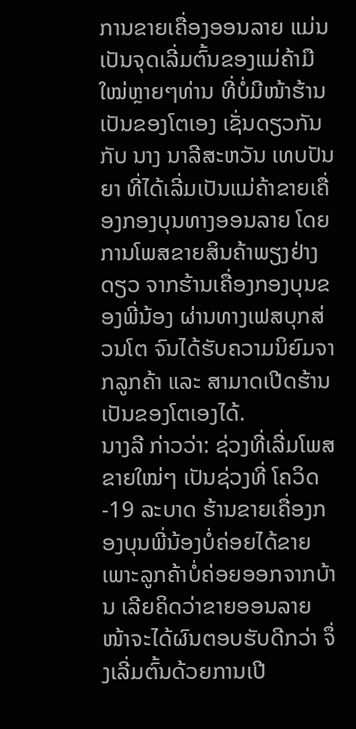ການຂາຍເຄື່ອງອອນລາຍ ແມ່ນເປັນຈຸດເລີ່ມຕົ້ນຂອງແມ່ຄ້າມືໃໝ່ຫຼາຍໆທ່ານ ທີ່ບໍ່ມີໜ້າຮ້ານເປັນຂອງໂຕເອງ ເຊັ່ນດຽວກັນກັບ ນາງ ນາລີສະຫວັນ ເທບປັນຍາ ທີ່ໄດ້ເລີ່ມເປັນແມ່ຄ້າຂາຍເຄື່ອງກອງບຸນທາງອອນລາຍ ໂດຍການໂພສຂາຍສິນຄ້າພຽງຢ່າງດຽວ ຈາກຮ້ານເຄື່ອງກອງບຸນຂອງພີ່ນ້ອງ ຜ່ານທາງເຟສບຸກສ່ວນໂຕ ຈົນໄດ້ຮັບຄວາມນິຍົມຈາກລູກຄ້າ ແລະ ສາມາດເປີດຮ້ານເປັນຂອງໂຕເອງໄດ້.
ນາງລີ ກ່າວວ່າ: ຊ່ວງທີ່ເລີ່ມໂພສຂາຍໃໝ່ໆ ເປັນຊ່ວງທີ່ ໂຄວິດ-19 ລະບາດ ຮ້ານຂາຍເຄື່ອງກອງບຸນພີ່ນ້ອງບໍ່ຄ່ອຍໄດ້ຂາຍ ເພາະລູກຄ້າບໍ່ຄ່ອຍອອກຈາກບ້ານ ເລີຍຄິດວ່າຂາຍອອນລາຍ ໜ້າຈະໄດ້ຜົນຕອບຮັບດີກວ່າ ຈຶ່ງເລີ່ມຕົ້ນດ້ວຍການເປີ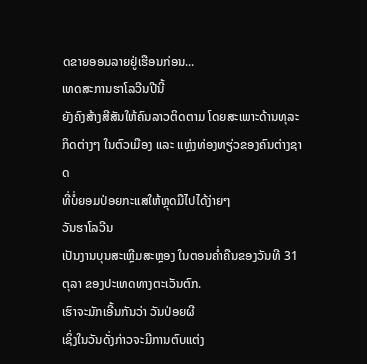ດຂາຍອອນລາຍຢູ່ເຮືອນກ່ອນ...
ເທດສະການຮາໂລວີນປີນີ້
ຍັງຄົງສ້າງສີສັນໃຫ້ຄົນລາວຕິດຕາມ ໂດຍສະເພາະດ້ານທຸລະກິດຕ່າງໆ ໃນຕົວເມືອງ ແລະ ແຫຼ່ງທ່ອງທຽ່ວຂອງຄົນຕ່າງຊາດ
ທີ່ບໍ່ຍອມປ່ອຍກະແສໃຫ້ຫຼຸດມືໄປໄດ້ງ່າຍໆ
ວັນຮາໂລວີນ
ເປັນງານບຸນສະເຫຼີມສະຫຼອງ ໃນຕອນຄໍ່າຄືນຂອງວັນທີ 31 ຕຸລາ ຂອງປະເທດທາງຕະເວັນຕົກ.
ເຮົາຈະມັກເອີ້ນກັນວ່າ ວັນປ່ອຍຜີ
ເຊິ່ງໃນວັນດັ່ງກ່າວຈະມີການຕົບແຕ່ງ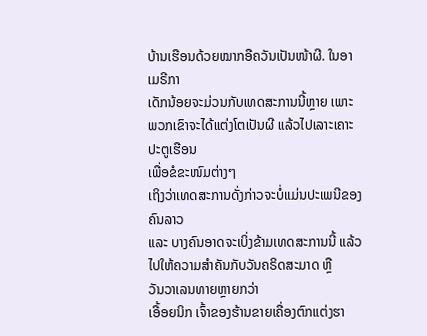ບ້ານເຮືອນດ້ວຍໝາກອືຄວັນເປັນໜ້າຜີ. ໃນອາເມຣີກາ
ເດັກນ້ອຍຈະມ່ວນກັບເທດສະການນີ້ຫຼາຍ ເພາະພວກເຂົາຈະໄດ້ແຕ່ງໂຕເປັນຜີ ແລ້ວໄປເລາະເຄາະປະຕູເຮືອນ
ເພື່ອຂໍຂະໜົມຕ່າງໆ
ເຖິງວ່າເທດສະການດັ່ງກ່າວຈະບໍ່ແມ່ນປະເພນີຂອງຄົນລາວ
ແລະ ບາງຄົນອາດຈະເບິ່ງຂ້າມເທດສະການນີ້ ແລ້ວໄປໃຫ້ຄວາມສໍາຄັນກັບວັນຄຣິດສະມາດ ຫຼື
ວັນວາເລນທາຍຫຼາຍກວ່າ
ເອື້ອຍນິກ ເຈົ້າຂອງຮ້ານຂາຍເຄື່ອງຕົກແຕ່ງຮາ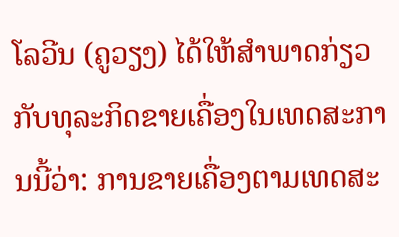ໂລວີນ (ຄູວຽງ) ໄດ້ໃຫ້ສໍາພາດກ່ຽວກັບທຸລະກິດຂາຍເຄື່ອງໃນເທດສະການນີ້ວ່າ: ການຂາຍເຄື່ອງຕາມເທດສະ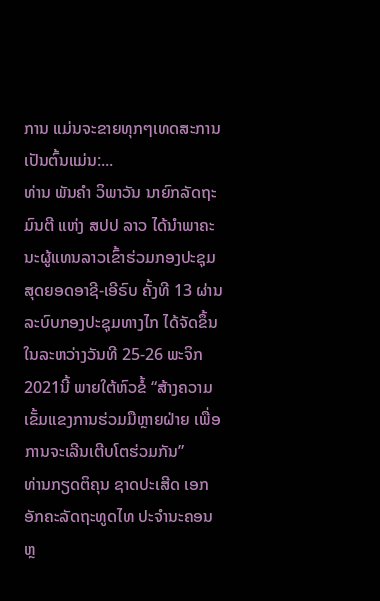ການ ແມ່ນຈະຂາຍທຸກໆເທດສະການ ເປັນຕົ້ນແມ່ນ:...
ທ່ານ ພັນຄໍາ ວິພາວັນ ນາຍົກລັດຖະມົນຕີ ແຫ່ງ ສປປ ລາວ ໄດ້ນຳພາຄະນະຜູ້ແທນລາວເຂົ້າຮ່ວມກອງປະຊຸມສຸດຍອດອາຊີ-ເອີຣົບ ຄັ້ງທີ 13 ຜ່ານລະບົບກອງປະຊຸມທາງໄກ ໄດ້ຈັດຂຶ້ນໃນລະຫວ່າງວັນທີ 25-26 ພະຈິກ 2021ນີ້ ພາຍໃຕ້ຫົວຂໍ້ “ສ້າງຄວາມເຂັ້ມແຂງການຮ່ວມມືຫຼາຍຝ່າຍ ເພື່ອການຈະເລີນເຕີບໂຕຮ່ວມກັນ”
ທ່ານກຽດຕິຄຸນ ຊາດປະເສີດ ເອກອັກຄະລັດຖະທູດໄທ ປະຈຳນະຄອນຫຼ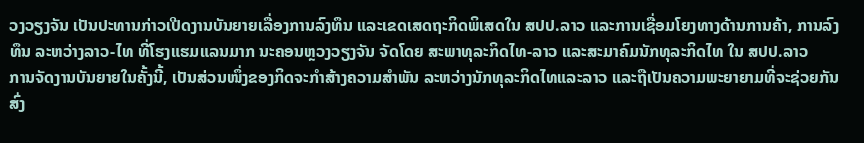ວງວຽງຈັນ ເປັນປະທານກ່າວເປີດງານບັນຍາຍເລື່ອງການລົງທຶນ ແລະເຂດເສດຖະກິດພິເສດໃນ ສປປ.ລາວ ແລະການເຊື່ອມໂຍງທາງດ້ານການຄ້າ, ການລົງທຶນ ລະຫວ່າງລາວ-ໄທ ທີ່ໂຮງແຮມແລນມາກ ນະຄອນຫຼວງວຽງຈັນ ຈັດໂດຍ ສະພາທຸລະກິດໄທ-ລາວ ແລະສະມາຄົມນັກທຸລະກິດໄທ ໃນ ສປປ.ລາວ
ການຈັດງານບັນຍາຍໃນຄັ້ງນີ້, ເປັນສ່ວນໜຶ່ງຂອງກິດຈະກຳສ້າງຄວາມສຳພັນ ລະຫວ່າງນັກທຸລະກິດໄທແລະລາວ ແລະຖືເປັນຄວາມພະຍາຍາມທີ່ຈະຊ່ວຍກັນສົ່ງ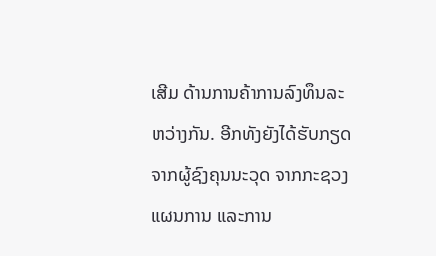ເສີມ ດ້ານການຄ້າການລົງທຶນລະຫວ່າງກັນ. ອີກທັງຍັງໄດ້ຮັບກຽດຈາກຜູ້ຊົງຄຸນນະວຸດ ຈາກກະຊວງແຜນການ ແລະການ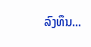ລົງທຶນ...